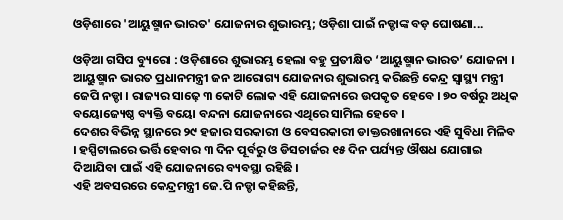ଓଡ଼ିଶାରେ 'ଆୟୁଷ୍ମାନ ଭାରତ' ଯୋଜନାର ଶୁଭାରମ୍ଭ; ଓଡ଼ିଶା ପାଇଁ ନଡ୍ଡାଙ୍କ ବଡ଼ ଘୋଷଣା...

ଓଡ଼ିଆ ଗସିପ ବ୍ୟୁରୋ : ଓଡ଼ିଶାରେ ଶୁଭାରମ୍ଭ ହେଲା ବହୁ ପ୍ରତୀକ୍ଷିତ ‘ଆୟୁଷ୍ମାନ ଭାରତ’ ଯୋଜନା । ଆୟୁଷ୍ମାନ ଭାରତ ପ୍ରଧାନମନ୍ତ୍ରୀ ଜନ ଆରୋଗ୍ୟ ଯୋଜନାର ଶୁଭାରମ୍ଭ କରିଛନ୍ତି କେନ୍ଦ୍ର ସ୍ବାସ୍ଥ୍ୟ ମନ୍ତ୍ରୀ ଜେପି ନଡ୍ଡା । ରାଜ୍ୟର ସାଢ଼େ ୩ କୋଟି ଲୋକ ଏହି ଯୋଜନାରେ ଉପକୃତ ହେବେ । ୭୦ ବର୍ଷରୁ ଅଧିକ ବୟୋଜ୍ୟେଷ୍ଠ ବ୍ୟକ୍ତି ବୟୋ ବନ୍ଦନା ଯୋଜନାରେ ଏଥିରେ ସାମିଲ ହେବେ ।
ଦେଶର ବିଭିନ୍ନ ସ୍ଥାନରେ ୨୯ ହଜାର ସରକାରୀ ଓ ବେସରକାରୀ ଡାକ୍ତରଖାନାରେ ଏହି ସୁବିଧା ମିଳିବ । ହସ୍ପିଟାଲରେ ଭର୍ତ୍ତି ହେବାର ୩ ଦିନ ପୂର୍ବରୁ ଓ ଡିସଚାର୍ଜର ୧୫ ଦିନ ପର୍ଯ୍ୟନ୍ତ ଔଷଧ ଯୋଗାଇ ଦିଆଯିବା ପାଇଁ ଏହି ଯୋଜନାରେ ବ୍ୟବସ୍ଥା ରହିଛି ।
ଏହି ଅବସରରେ କେନ୍ଦ୍ରମନ୍ତ୍ରୀ ଜେ.ପି ନଡ୍ଡା କହିଛନ୍ତି,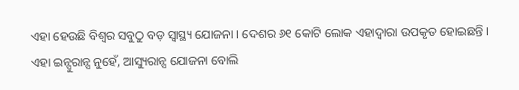ଏହା ହେଉଛି ବିଶ୍ବର ସବୁଠୁ ବଡ଼ ସ୍ବାସ୍ଥ୍ୟ ଯୋଜନା । ଦେଶର ୬୧ କୋଟି ଲୋକ ଏହାଦ୍ବାରା ଉପକୃତ ହୋଇଛନ୍ତି । ଏହା ଇନ୍ସୁରାନ୍ସ ନୁହେଁ, ଆସ୍ୟୁରାନ୍ସ ଯୋଜନା ବୋଲି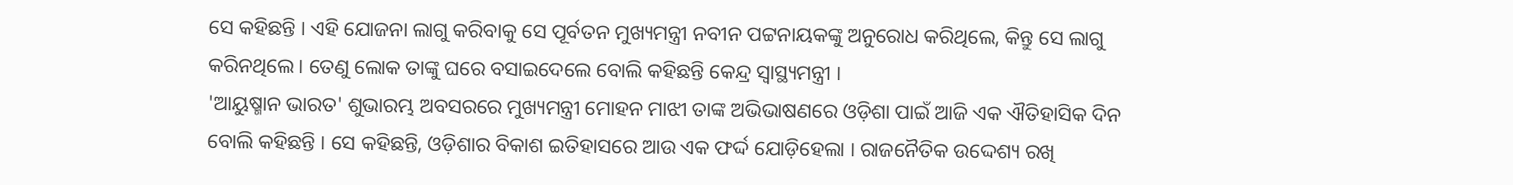ସେ କହିଛନ୍ତି । ଏହି ଯୋଜନା ଲାଗୁ କରିବାକୁ ସେ ପୂର୍ବତନ ମୁଖ୍ୟମନ୍ତ୍ରୀ ନବୀନ ପଟ୍ଟନାୟକଙ୍କୁ ଅନୁରୋଧ କରିଥିଲେ, କିନ୍ତୁ ସେ ଲାଗୁ କରିନଥିଲେ । ତେଣୁ ଲୋକ ତାଙ୍କୁ ଘରେ ବସାଇଦେଲେ ବୋଲି କହିଛନ୍ତି କେନ୍ଦ୍ର ସ୍ୱାସ୍ଥ୍ୟମନ୍ତ୍ରୀ ।
'ଆୟୁଷ୍ମାନ ଭାରତ' ଶୁଭାରମ୍ଭ ଅବସରରେ ମୁଖ୍ୟମନ୍ତ୍ରୀ ମୋହନ ମାଝୀ ତାଙ୍କ ଅଭିଭାଷଣରେ ଓଡ଼ିଶା ପାଇଁ ଆଜି ଏକ ଐତିହାସିକ ଦିନ ବୋଲି କହିଛନ୍ତି । ସେ କହିଛନ୍ତି, ଓଡ଼ିଶାର ବିକାଶ ଇତିହାସରେ ଆଉ ଏକ ଫର୍ଦ୍ଦ ଯୋଡ଼ିହେଲା । ରାଜନୈତିକ ଉଦ୍ଦେଶ୍ୟ ରଖି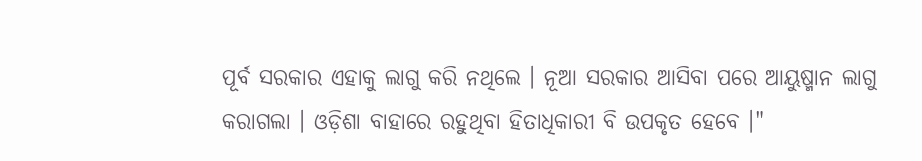ପୂର୍ବ ସରକାର ଏହାକୁ ଲାଗୁ କରି ନଥିଲେ । ନୂଆ ସରକାର ଆସିବା ପରେ ଆୟୁଷ୍ମାନ ଲାଗୁ କରାଗଲା । ଓଡ଼ିଶା ବାହାରେ ରହୁଥିବା ହିତାଧିକାରୀ ବି ଉପକୃତ ହେବେ ।"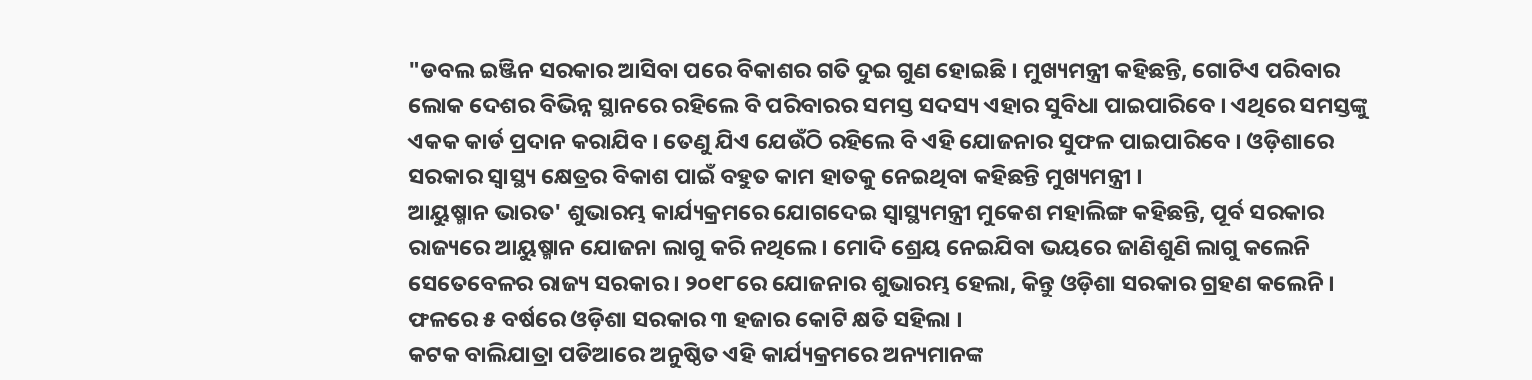"ଡବଲ ଇଞ୍ଜିନ ସରକାର ଆସିବା ପରେ ବିକାଶର ଗତି ଦୁଇ ଗୁଣ ହୋଇଛି । ମୁଖ୍ୟମନ୍ତ୍ରୀ କହିଛନ୍ତି, ଗୋଟିଏ ପରିବାର ଲୋକ ଦେଶର ବିଭିନ୍ନ ସ୍ଥାନରେ ରହିଲେ ବି ପରିବାରର ସମସ୍ତ ସଦସ୍ୟ ଏହାର ସୁବିଧା ପାଇପାରିବେ । ଏଥିରେ ସମସ୍ତଙ୍କୁ ଏକକ କାର୍ଡ ପ୍ରଦାନ କରାଯିବ । ତେଣୁ ଯିଏ ଯେଉଁଠି ରହିଲେ ବି ଏହି ଯୋଜନାର ସୁଫଳ ପାଇପାରିବେ । ଓଡ଼ିଶାରେ ସରକାର ସ୍ୱାସ୍ଥ୍ୟ କ୍ଷେତ୍ରର ବିକାଶ ପାଇଁ ବହୁତ କାମ ହାତକୁ ନେଇଥିବା କହିଛନ୍ତି ମୁଖ୍ୟମନ୍ତ୍ରୀ ।
ଆୟୁଷ୍ମାନ ଭାରତ' ଶୁଭାରମ୍ଭ କାର୍ଯ୍ୟକ୍ରମରେ ଯୋଗଦେଇ ସ୍ବାସ୍ଥ୍ୟମନ୍ତ୍ରୀ ମୁକେଶ ମହାଲିଙ୍ଗ କହିଛନ୍ତି, ପୂର୍ବ ସରକାର ରାଜ୍ୟରେ ଆୟୁଷ୍ମାନ ଯୋଜନା ଲାଗୁ କରି ନଥିଲେ । ମୋଦି ଶ୍ରେୟ ନେଇଯିବା ଭୟରେ ଜାଣିଶୁଣି ଲାଗୁ କଲେନି ସେତେବେଳର ରାଜ୍ୟ ସରକାର । ୨୦୧୮ରେ ଯୋଜନାର ଶୁଭାରମ୍ଭ ହେଲା, କିନ୍ତୁ ଓଡ଼ିଶା ସରକାର ଗ୍ରହଣ କଲେନି । ଫଳରେ ୫ ବର୍ଷରେ ଓଡ଼ିଶା ସରକାର ୩ ହଜାର କୋଟି କ୍ଷତି ସହିଲା ।
କଟକ ବାଲିଯାତ୍ରା ପଡିଆରେ ଅନୁଷ୍ଠିତ ଏହି କାର୍ଯ୍ୟକ୍ରମରେ ଅନ୍ୟମାନଙ୍କ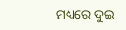ମଧ୍ୟରେ ଦୁଇ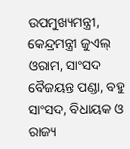ଉପମୁଖ୍ୟମନ୍ତ୍ରୀ, କେନ୍ଦ୍ରମନ୍ତ୍ରୀ ଜୁଏଲ୍ ଓରାମ, ସାଂସଦ ବୈଜୟନ୍ତ ପଣ୍ଡା, ବହୁ ସାଂସଦ, ବିଧାୟକ ଓ ରାଜ୍ୟ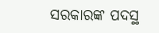ସରକାରଙ୍କ ପଦସ୍ଥ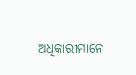ଅଧିକାରୀମାନେ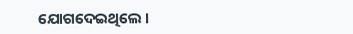ଯୋଗଦେଇଥିଲେ ।